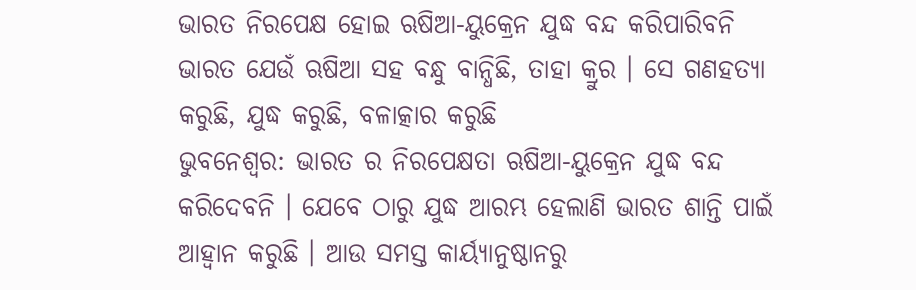ଭାରତ ନିରପେକ୍ଷ ହୋଇ ଋଷିଆ-ୟୁକ୍ରେନ ଯୁଦ୍ଧ ବନ୍ଦ କରିପାରିବନି
ଭାରତ ଯେଉଁ ଋଷିଆ ସହ ବନ୍ଧୁ ବାନ୍ଧିଛି, ତାହା କ୍ରୁର । ସେ ଗଣହତ୍ୟା କରୁଛି, ଯୁଦ୍ଧ କରୁଛି, ବଳାତ୍କାର କରୁଛି
ଭୁବନେଶ୍ୱର: ଭାରତ ର ନିରପେକ୍ଷତା ଋଷିଆ-ୟୁକ୍ରେନ ଯୁଦ୍ଧ ବନ୍ଦ କରିଦେବନି । ଯେବେ ଠାରୁ ଯୁଦ୍ଧ ଆରମ୍ଭ ହେଲାଣି ଭାରତ ଶାନ୍ତି ପାଇଁ ଆହ୍ୱାନ କରୁଛି । ଆଉ ସମସ୍ତ କାର୍ୟ୍ୟାନୁଷ୍ଠାନରୁ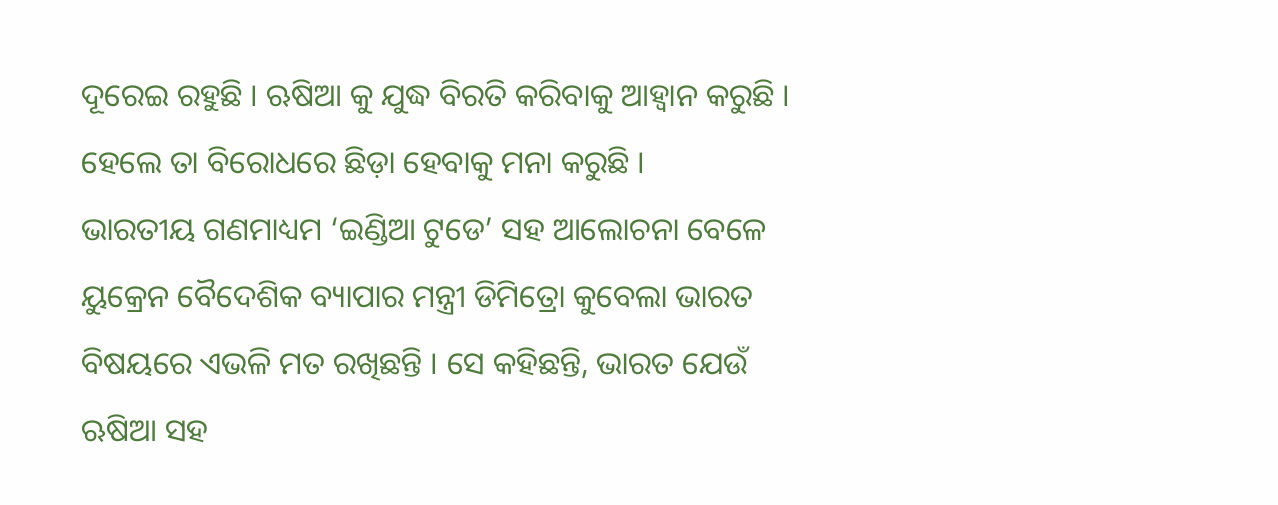ଦୂରେଇ ରହୁଛି । ଋଷିଆ କୁ ଯୁଦ୍ଧ ବିରତି କରିବାକୁ ଆହ୍ୱାନ କରୁଛି । ହେଲେ ତା ବିରୋଧରେ ଛିଡ଼ା ହେବାକୁ ମନା କରୁଛି ।
ଭାରତୀୟ ଗଣମାଧ୍ୟମ ‘ଇଣ୍ଡିଆ ଟୁଡେ’ ସହ ଆଲୋଚନା ବେଳେ ୟୁକ୍ରେନ ବୈଦେଶିକ ବ୍ୟାପାର ମନ୍ତ୍ରୀ ଡିମିତ୍ରୋ କୁବେଲା ଭାରତ ବିଷୟରେ ଏଭଳି ମତ ରଖିଛନ୍ତି । ସେ କହିଛନ୍ତି, ଭାରତ ଯେଉଁ ଋଷିଆ ସହ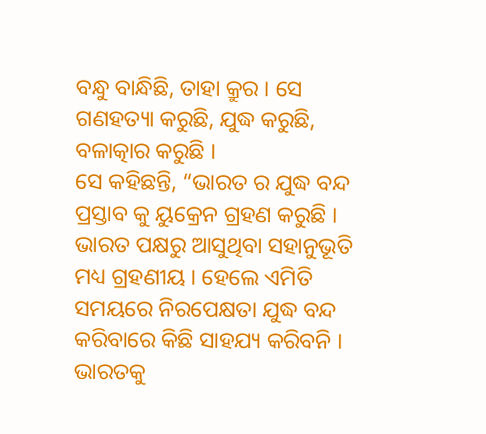ବନ୍ଧୁ ବାନ୍ଧିଛି, ତାହା କ୍ରୁର । ସେ ଗଣହତ୍ୟା କରୁଛି, ଯୁଦ୍ଧ କରୁଛି, ବଳାତ୍କାର କରୁଛି ।
ସେ କହିଛନ୍ତି, “ଭାରତ ର ଯୁଦ୍ଧ ବନ୍ଦ ପ୍ରସ୍ତାବ କୁ ୟୁକ୍ରେନ ଗ୍ରହଣ କରୁଛି । ଭାରତ ପକ୍ଷରୁ ଆସୁଥିବା ସହାନୁଭୂତି ମଧ୍ୟ ଗ୍ରହଣୀୟ । ହେଲେ ଏମିତି ସମୟରେ ନିରପେକ୍ଷତା ଯୁଦ୍ଧ ବନ୍ଦ କରିବାରେ କିଛି ସାହଯ୍ୟ କରିବନି । ଭାରତକୁ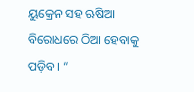ୟୁକ୍ରେନ ସହ ଋଷିଆ ବିରୋଧରେ ଠିଆ ହେବାକୁ ପଡ଼ିବ । “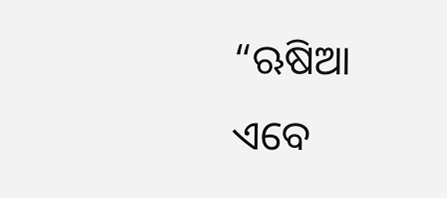“ଋଷିଆ ଏବେ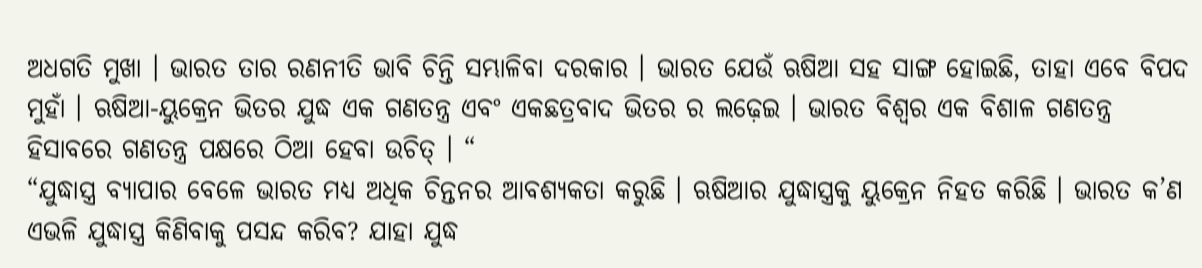ଅଧଗତି ମୁଖା । ଭାରତ ତାର ରଣନୀତି ଭାବି ଚିନ୍ତି ସମ୍ଭାଳିବା ଦରକାର । ଭାରତ ଯେଉଁ ଋଷିଆ ସହ ସାଙ୍ଗ ହୋଇଛି, ତାହା ଏବେ ବିପଦ ମୁହାଁ । ଋଷିଆ-ୟୁକ୍ରେନ ଭିତର ଯୁଦ୍ଧ ଏକ ଗଣତନ୍ତ୍ର ଏବଂ ଏକଛତ୍ରବାଦ ଭିତର ର ଲଢ଼େଇ । ଭାରତ ବିଶ୍ୱର ଏକ ବିଶାଳ ଗଣତନ୍ତ୍ର ହିସାବରେ ଗଣତନ୍ତ୍ର ପକ୍ଷରେ ଠିଆ ହେବା ଉଚିତ୍ । “
“ଯୁଦ୍ଧାସ୍ତ୍ର ବ୍ୟାପାର ବେଳେ ଭାରତ ମଧ୍ୟ ଅଧିକ ଚିନ୍ତନର ଆବଶ୍ୟକତା କରୁଛି । ଋଷିଆର ଯୁଦ୍ଧାସ୍ତ୍ରକୁ ୟୁକ୍ରେନ ନିହତ କରିଛି । ଭାରତ କ’ଣ ଏଭଳି ଯୁଦ୍ଧାସ୍ତ୍ର କିଣିବାକୁ ପସନ୍ଦ କରିବ? ଯାହା ଯୁଦ୍ଧ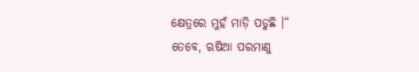କ୍ଷେତ୍ରରେ ମୁହଁ ମାଡ଼ି ପଡୁଛି ।“
ତେବେ, ଋଷିଆ ପରମାଣୁ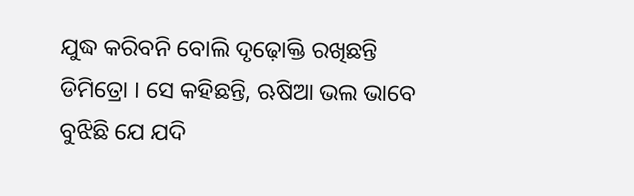ଯୁଦ୍ଧ କରିବନି ବୋଲି ଦୃଢ଼ୋକ୍ତି ରଖିଛନ୍ତି ଡିମିତ୍ରୋ । ସେ କହିଛନ୍ତି, ଋଷିଆ ଭଲ ଭାବେ ବୁଝିଛି ଯେ ଯଦି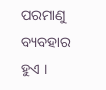ପରମାଣୁ ବ୍ୟବହାର ହୁଏ ।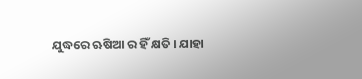ଯୁଦ୍ଧରେ ଋଷିଆ ର ହିଁ କ୍ଷତି । ଯାହା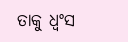ତାକୁ ଧ୍ୱଂସ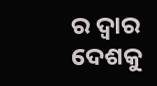ର ଦ୍ୱାର ଦେଶକୁ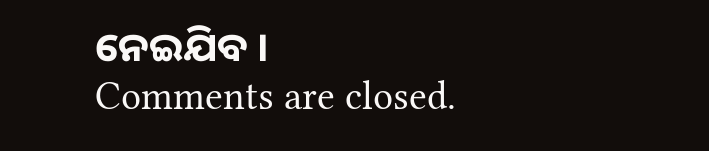ନେଇଯିବ ।
Comments are closed.